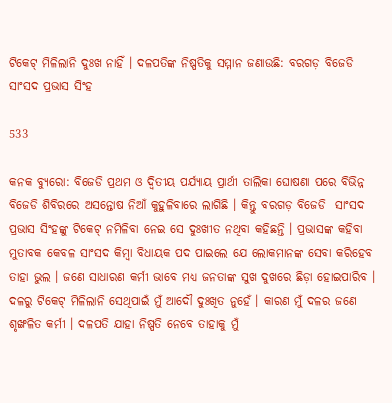ଟିକେଟ୍ ମିଳିଲାନି ଦୁଃଖ ନାହିଁ । ଦଳପତିଙ୍କ ନିଷ୍ପତିକୁ ସମ୍ମାନ ଜଣାଉଛି: ବରଗଡ଼ ବିଜେଡି ସାଂସଦ ପ୍ରଭାସ ସିଂହ

533

କନକ ବ୍ୟୁରୋ: ବିଜେଡି ପ୍ରଥମ ଓ ଦ୍ୱିତୀୟ ପର୍ଯ୍ୟାୟ ପ୍ରାର୍ଥୀ ତାଲିକା ଘୋଷଣା ପରେ ବିଭିନ୍ନ ବିଜେଡି ଶିବିରରେ ଅସନ୍ତୋଷ ନିଆଁ କୁହୁଳିବାରେ ଲାଗିଛି । କିନ୍ତୁ ବରଗଡ଼ ବିଜେଡି  ସାଂସଦ ପ୍ରଭାସ ସିଂହଙ୍କୁ ଟିକେଟ୍ ନମିଳିବା ନେଇ ସେ ଦୁଃଖୀତ ନଥିବା କହିଛନ୍ତି । ପ୍ରଭାସଙ୍କ କହିବା ମୁତାବକ କେବଳ ସାଂସଦ କିମ୍ବା ବିଧାୟକ ପଦ ପାଇଲେ ଯେ ଲୋକମାନଙ୍କ ସେବା କରିହେବ ତାହା ଭୁଲ । ଜଣେ ସାଧାରଣ କର୍ମୀ ଭାବେ ମଧ୍ୟ ଜନତାଙ୍କ ସୁଖ ଦୁଖରେ ଛିଡ଼ା ହୋଇପାରିବ ।  ଦଳରୁ ଟିକେଟ୍ ମିଳିଲାନି ସେଥିପାଇଁ ମୁଁ ଆଦୌ ଦୁଃଖିତ ନୁହେଁ । କାରଣ ମୁଁ ଦଳର ଜଣେ ଶୃଙ୍ଖଳିତ କର୍ମୀ । ଦଳପତି ଯାହା ନିଷ୍ପତି ନେବେ ତାହାକୁ ମୁଁ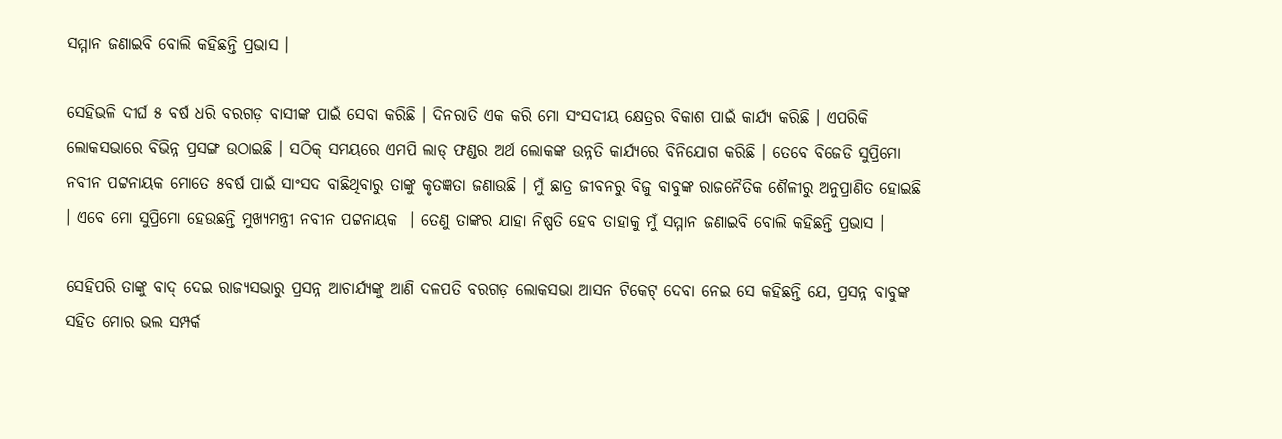ସମ୍ମାନ ଜଣାଇବି ବୋଲି କହିଛନ୍ତି ପ୍ରଭାସ ।

ସେହିଭଳି ଦୀର୍ଘ ୫ ବର୍ଷ ଧରି ବରଗଡ଼ ବାସୀଙ୍କ ପାଇଁ ସେବା କରିଛି । ଦିନରାତି ଏକ କରି ମୋ ସଂସଦୀୟ କ୍ଷେତ୍ରର ବିକାଶ ପାଇଁ କାର୍ଯ୍ୟ କରିଛି । ଏପରିକି ଲୋକସଭାରେ ବିଭିନ୍ନ ପ୍ରସଙ୍ଗ ଉଠାଇଛି । ସଠିକ୍ ସମୟରେ ଏମପି ଲାଡ୍ ଫଣ୍ଡର ଅର୍ଥ ଲୋକଙ୍କ ଉନ୍ନତି କାର୍ଯ୍ୟରେ ବିନିଯୋଗ କରିଛି । ତେବେ ବିଜେଡି ସୁପ୍ରିମୋ ନବୀନ ପଟ୍ଟନାୟକ ମୋତେ ୫ବର୍ଷ ପାଇଁ ସାଂସଦ ବାଛିଥିବାରୁ ତାଙ୍କୁ କୃତଜ୍ଞତା ଜଣାଉଛି । ମୁଁ ଛାତ୍ର ଜୀବନରୁ ବିଜୁ ବାବୁଙ୍କ ରାଜନୈତିକ ଶୈଳୀରୁ ଅନୁପ୍ରାଣିତ ହୋଇଛି । ଏବେ ମୋ ସୁପ୍ରିମୋ ହେଉଛନ୍ତି ମୁଖ୍ୟମନ୍ତ୍ରୀ ନବୀନ ପଟ୍ଟନାୟକ  । ତେଣୁ ତାଙ୍କର ଯାହା ନିଷ୍ପତି ହେବ ତାହାକୁ ମୁଁ ସମ୍ମାନ ଜଣାଇବି ବୋଲି କହିଛନ୍ତି ପ୍ରଭାସ ।

ସେହିପରି ତାଙ୍କୁ ବାଦ୍ ଦେଇ ରାଜ୍ୟସଭାରୁ ପ୍ରସନ୍ନ ଆଚାର୍ଯ୍ୟଙ୍କୁ ଆଣି ଦଳପତି ବରଗଡ଼ ଲୋକସଭା ଆସନ ଟିକେଟ୍ ଦେବା ନେଇ ସେ କହିଛନ୍ତି ଯେ, ପ୍ରସନ୍ନ ବାବୁଙ୍କ ସହିତ ମୋର ଭଲ ସମ୍ପର୍କ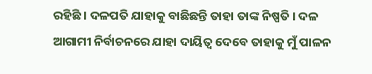ରହିଛି । ଦଳପତି ଯାହାକୁ ବାଛିଛନ୍ତି ତାହା ତାଙ୍କ ନିଷ୍ପତି । ଦଳ ଆଗାମୀ ନିର୍ବାଚନରେ ଯାହା ଦାୟିତ୍ୱ ଦେବେ ତାହାକୁ ମୁଁ ପାଳନ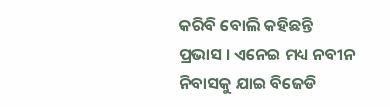କରିବି ବୋଲି କହିଛନ୍ତି ପ୍ରଭାସ । ଏନେଇ ମଧ୍ୟ ନବୀନ ନିବାସକୁ ଯାଇ ବିଜେଡି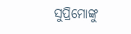ସୁପ୍ରିମୋଙ୍କୁ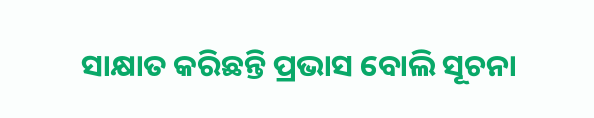ସାକ୍ଷାତ କରିଛନ୍ତି ପ୍ରଭାସ ବୋଲି ସୂଚନା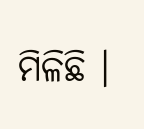ମିଳିଛି ।